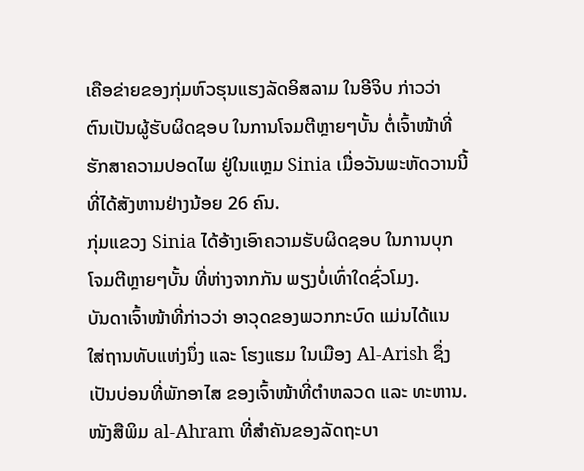ເຄືອຂ່າຍຂອງກຸ່ມຫົວຮຸນແຮງລັດອິສລາມ ໃນອີຈິບ ກ່າວວ່າ
ຕົນເປັນຜູ້ຮັບຜິດຊອບ ໃນການໂຈມຕີຫຼາຍໆບັ້ນ ຕໍ່ເຈົ້າໜ້າທີ່
ຮັກສາຄວາມປອດໄພ ຢູ່ໃນແຫຼມ Sinia ເມື່ອວັນພະຫັດວານນີ້
ທີ່ໄດ້ສັງຫານຢ່າງນ້ອຍ 26 ຄົນ.
ກຸ່ມແຂວງ Sinia ໄດ້ອ້າງເອົາຄວາມຮັບຜິດຊອບ ໃນການບຸກ
ໂຈມຕີຫຼາຍໆບັ້ນ ທີ່ຫ່າງຈາກກັນ ພຽງບໍ່ເທົ່າໃດຊົ່ວໂມງ.
ບັນດາເຈົ້າໜ້າທີ່ກ່າວວ່າ ອາວຸດຂອງພວກກະບົດ ແມ່ນໄດ້ແນ
ໃສ່ຖານທັບແຫ່ງນຶ່ງ ແລະ ໂຮງແຮມ ໃນເມືອງ Al-Arish ຊຶ່ງ
ເປັນບ່ອນທີ່ພັກອາໄສ ຂອງເຈົ້າໜ້າທີ່ຕຳຫລວດ ແລະ ທະຫານ.
ໜັງສືພິມ al-Ahram ທີ່ສຳຄັນຂອງລັດຖະບາ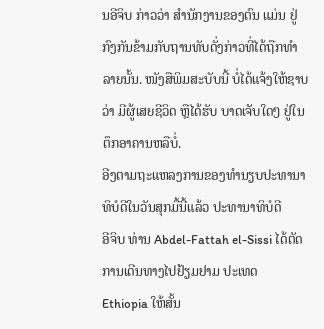ນອີຈິບ ກ່າວວ່າ ສຳນັກງານຂອງຕົນ ແມ່ນ ຢູ່ກົງກັນຂ້າມກັບຖານທັບດັ່ງກ່າວທີ່ໄດ້ຖືກທຳລາຍນັ້ນ. ໜັງສືພິມສະບັບນີ້ ບໍ່ໄດ້ແຈ້ງໃຫ້ຊາບ ວ່າ ມີຜູ້ເສຍຊີວິດ ຫຼືໄດ້ຮັບ ບາດເຈັບໃດໆ ຢູ່ໃນຕຶກອາຄານຫລືບໍ່.
ອີງຕາມຖະແຫລງການຂອງທຳນຽບປະທານາທິບໍດີໃນວັນສຸກມື້ນີ້ແລ້ວ ປະທານາທິບໍດີ
ອີຈິບ ທ່ານ Abdel-Fattah el-Sissi ໄດ້ຕັດການເດີນທາງໄປຢ້ຽມຢາມ ປະເທດ
Ethiopia ໃຫ້ສັ້ນ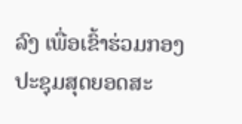ລົງ ເພື່ອເຂົ້າຮ່ວມກອງປະຊຸມສຸດຍອດສະ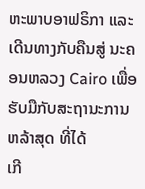ຫະພາບອາຟຣິກາ ແລະ
ເດີນທາງກັບຄືນສູ່ ນະຄອນຫລວງ Cairo ເພື່ອຮັບມືກັບສະຖານະການ ຫລ້າສຸດ ທີ່ໄດ້
ເກີ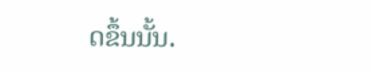ດຂຶ້ນນັ້ນ.